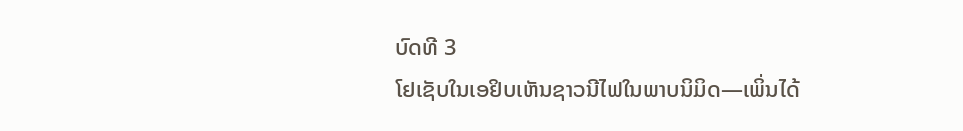ບົດທີ 3
ໂຢເຊັບໃນເອຢິບເຫັນຊາວນີໄຟໃນພາບນິມິດ—ເພິ່ນໄດ້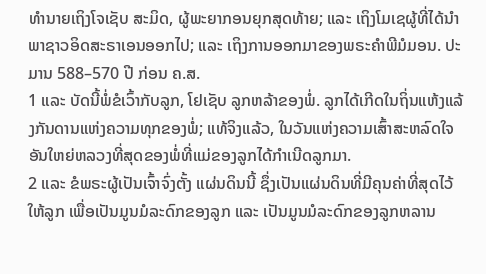ທຳນາຍເຖິງໂຈເຊັບ ສະມິດ, ຜູ້ພະຍາກອນຍຸກສຸດທ້າຍ; ແລະ ເຖິງໂມເຊຜູ້ທີ່ໄດ້ນຳພາຊາວອິດສະຣາເອນອອກໄປ; ແລະ ເຖິງການອອກມາຂອງພຣະຄຳພີມໍມອນ. ປະມານ 588–570 ປີ ກ່ອນ ຄ.ສ.
1 ແລະ ບັດນີ້ພໍ່ຂໍເວົ້າກັບລູກ, ໂຢເຊັບ ລູກຫລ້າຂອງພໍ່. ລູກໄດ້ເກີດໃນຖິ່ນແຫ້ງແລ້ງກັນດານແຫ່ງຄວາມທຸກຂອງພໍ່; ແທ້ຈິງແລ້ວ, ໃນວັນແຫ່ງຄວາມເສົ້າສະຫລົດໃຈອັນໃຫຍ່ຫລວງທີ່ສຸດຂອງພໍ່ທີ່ແມ່ຂອງລູກໄດ້ກຳເນີດລູກມາ.
2 ແລະ ຂໍພຣະຜູ້ເປັນເຈົ້າຈົ່ງຕັ້ງ ແຜ່ນດິນນີ້ ຊຶ່ງເປັນແຜ່ນດິນທີ່ມີຄຸນຄ່າທີ່ສຸດໄວ້ໃຫ້ລູກ ເພື່ອເປັນມູນມໍລະດົກຂອງລູກ ແລະ ເປັນມູນມໍລະດົກຂອງລູກຫລານ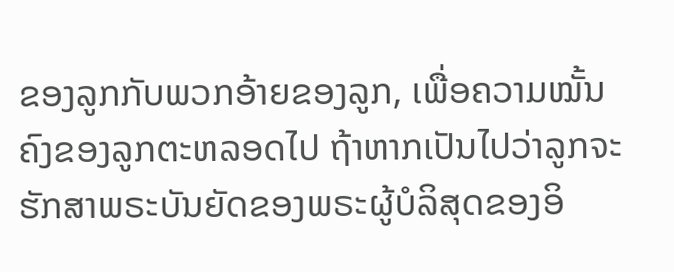ຂອງລູກກັບພວກອ້າຍຂອງລູກ, ເພື່ອຄວາມໝັ້ນຄົງຂອງລູກຕະຫລອດໄປ ຖ້າຫາກເປັນໄປວ່າລູກຈະຮັກສາພຣະບັນຍັດຂອງພຣະຜູ້ບໍລິສຸດຂອງອິ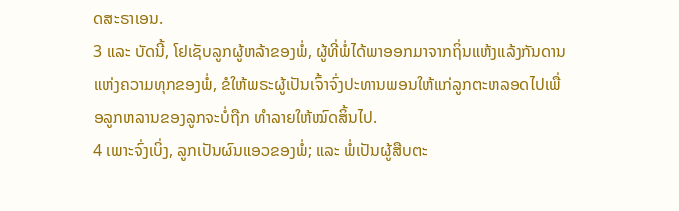ດສະຣາເອນ.
3 ແລະ ບັດນີ້, ໂຢເຊັບລູກຜູ້ຫລ້າຂອງພໍ່, ຜູ້ທີ່ພໍ່ໄດ້ພາອອກມາຈາກຖິ່ນແຫ້ງແລ້ງກັນດານແຫ່ງຄວາມທຸກຂອງພໍ່, ຂໍໃຫ້ພຣະຜູ້ເປັນເຈົ້າຈົ່ງປະທານພອນໃຫ້ແກ່ລູກຕະຫລອດໄປເພື່ອລູກຫລານຂອງລູກຈະບໍ່ຖືກ ທຳລາຍໃຫ້ໝົດສິ້ນໄປ.
4 ເພາະຈົ່ງເບິ່ງ, ລູກເປັນຜົນແອວຂອງພໍ່; ແລະ ພໍ່ເປັນຜູ້ສືບຕະ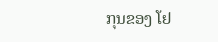ກຸນຂອງ ໂຢ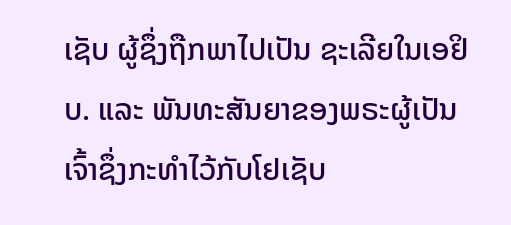ເຊັບ ຜູ້ຊຶ່ງຖືກພາໄປເປັນ ຊະເລີຍໃນເອຢິບ. ແລະ ພັນທະສັນຍາຂອງພຣະຜູ້ເປັນເຈົ້າຊຶ່ງກະທຳໄວ້ກັບໂຢເຊັບ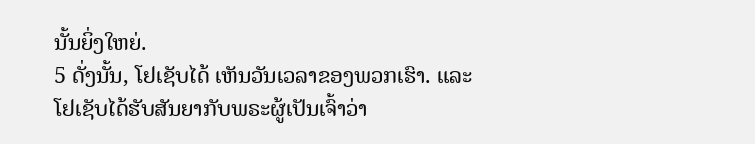ນັ້ນຍິ່ງໃຫຍ່.
5 ດັ່ງນັ້ນ, ໂຢເຊັບໄດ້ ເຫັນວັນເວລາຂອງພວກເຮົາ. ແລະ ໂຢເຊັບໄດ້ຮັບສັນຍາກັບພຣະຜູ້ເປັນເຈົ້າວ່າ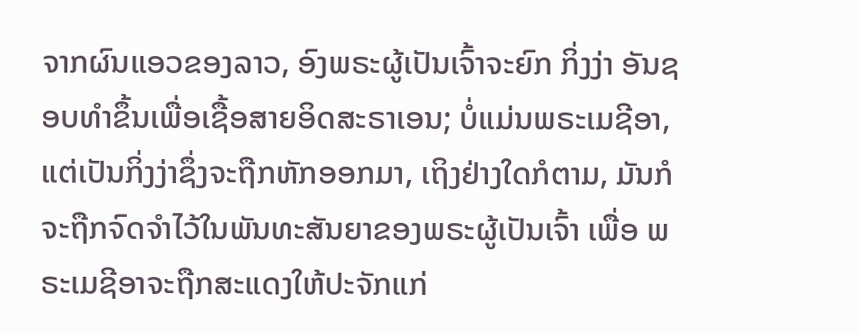ຈາກຜົນແອວຂອງລາວ, ອົງພຣະຜູ້ເປັນເຈົ້າຈະຍົກ ກິ່ງງ່າ ອັນຊອບທຳຂຶ້ນເພື່ອເຊື້ອສາຍອິດສະຣາເອນ; ບໍ່ແມ່ນພຣະເມຊີອາ, ແຕ່ເປັນກິ່ງງ່າຊຶ່ງຈະຖືກຫັກອອກມາ, ເຖິງຢ່າງໃດກໍຕາມ, ມັນກໍຈະຖືກຈົດຈຳໄວ້ໃນພັນທະສັນຍາຂອງພຣະຜູ້ເປັນເຈົ້າ ເພື່ອ ພຣະເມຊີອາຈະຖືກສະແດງໃຫ້ປະຈັກແກ່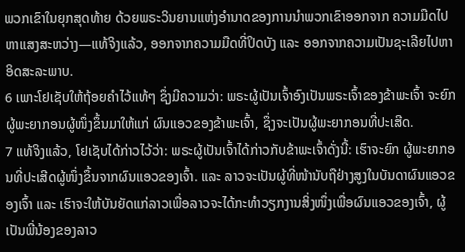ພວກເຂົາໃນຍຸກສຸດທ້າຍ ດ້ວຍພຣະວິນຍານແຫ່ງອຳນາດຂອງການນຳພວກເຂົາອອກຈາກ ຄວາມມືດໄປຫາແສງສະຫວ່າງ—ແທ້ຈິງແລ້ວ, ອອກຈາກຄວາມມືດທີ່ປິດບັງ ແລະ ອອກຈາກຄວາມເປັນຊະເລີຍໄປຫາອິດສະລະພາບ.
6 ເພາະໂຢເຊັບໃຫ້ຖ້ອຍຄຳໄວ້ແທ້ໆ ຊຶ່ງມີຄວາມວ່າ: ພຣະຜູ້ເປັນເຈົ້າອົງເປັນພຣະເຈົ້າຂອງຂ້າພະເຈົ້າ ຈະຍົກ ຜູ້ພະຍາກອນຜູ້ໜຶ່ງຂຶ້ນມາໃຫ້ແກ່ ຜົນແອວຂອງຂ້າພະເຈົ້າ, ຊຶ່ງຈະເປັນຜູ້ພະຍາກອນທີ່ປະເສີດ.
7 ແທ້ຈິງແລ້ວ, ໂຢເຊັບໄດ້ກ່າວໄວ້ວ່າ: ພຣະຜູ້ເປັນເຈົ້າໄດ້ກ່າວກັບຂ້າພະເຈົ້າດັ່ງນີ້: ເຮົາຈະຍົກ ຜູ້ພະຍາກອນທີ່ປະເສີດຜູ້ໜຶ່ງຂຶ້ນຈາກຜົນແອວຂອງເຈົ້າ. ແລະ ລາວຈະເປັນຜູ້ທີ່ໜ້ານັບຖືຢ່າງສູງໃນບັນດາຜົນແອວຂອງເຈົ້າ ແລະ ເຮົາຈະໃຫ້ບັນຍັດແກ່ລາວເພື່ອລາວຈະໄດ້ກະທຳວຽກງານສິ່ງໜຶ່ງເພື່ອຜົນແອວຂອງເຈົ້າ, ຜູ້ເປັນພີ່ນ້ອງຂອງລາວ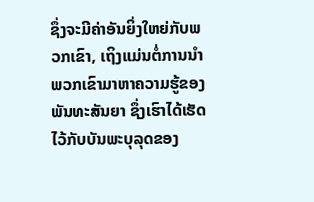ຊຶ່ງຈະມີຄ່າອັນຍິ່ງໃຫຍ່ກັບພວກເຂົາ, ເຖິງແມ່ນຕໍ່ການນຳພວກເຂົາມາຫາຄວາມຮູ້ຂອງພັນທະສັນຍາ ຊຶ່ງເຮົາໄດ້ເຮັດໄວ້ກັບບັນພະບຸລຸດຂອງ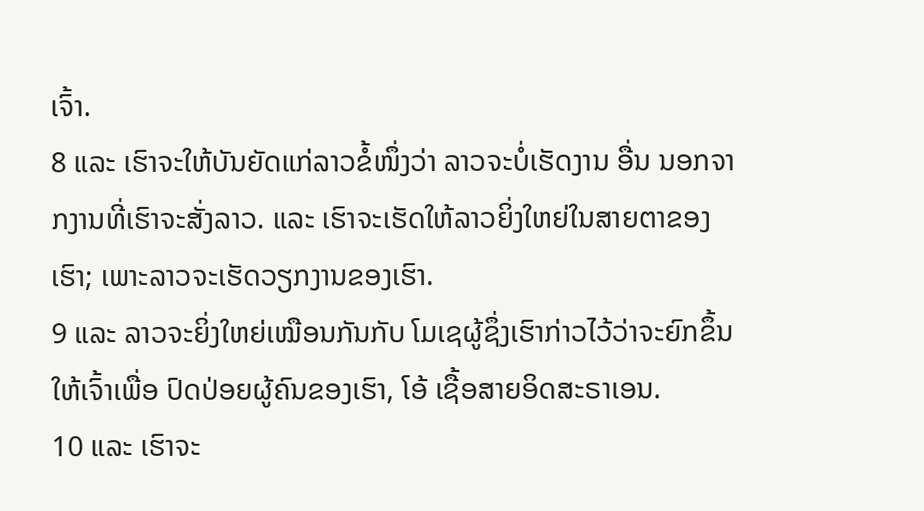ເຈົ້າ.
8 ແລະ ເຮົາຈະໃຫ້ບັນຍັດແກ່ລາວຂໍ້ໜຶ່ງວ່າ ລາວຈະບໍ່ເຮັດງານ ອື່ນ ນອກຈາກງານທີ່ເຮົາຈະສັ່ງລາວ. ແລະ ເຮົາຈະເຮັດໃຫ້ລາວຍິ່ງໃຫຍ່ໃນສາຍຕາຂອງເຮົາ; ເພາະລາວຈະເຮັດວຽກງານຂອງເຮົາ.
9 ແລະ ລາວຈະຍິ່ງໃຫຍ່ເໝືອນກັນກັບ ໂມເຊຜູ້ຊຶ່ງເຮົາກ່າວໄວ້ວ່າຈະຍົກຂຶ້ນໃຫ້ເຈົ້າເພື່ອ ປົດປ່ອຍຜູ້ຄົນຂອງເຮົາ, ໂອ້ ເຊື້ອສາຍອິດສະຣາເອນ.
10 ແລະ ເຮົາຈະ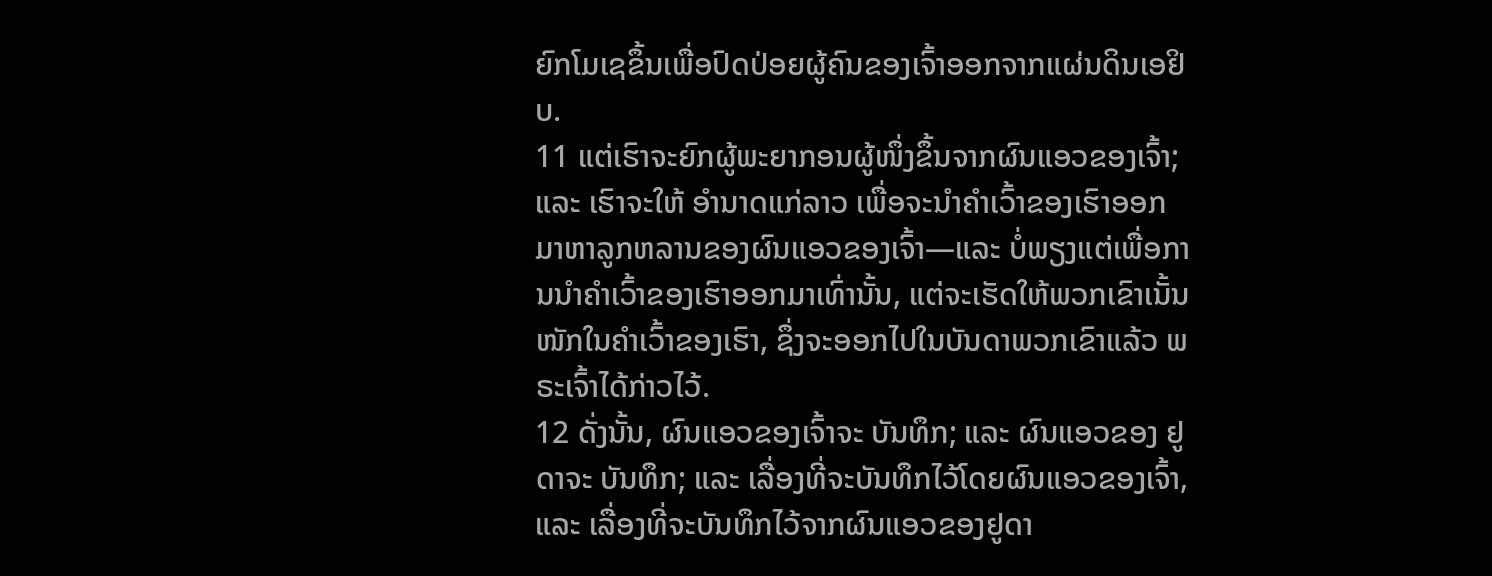ຍົກໂມເຊຂຶ້ນເພື່ອປົດປ່ອຍຜູ້ຄົນຂອງເຈົ້າອອກຈາກແຜ່ນດິນເອຢິບ.
11 ແຕ່ເຮົາຈະຍົກຜູ້ພະຍາກອນຜູ້ໜຶ່ງຂຶ້ນຈາກຜົນແອວຂອງເຈົ້າ; ແລະ ເຮົາຈະໃຫ້ ອຳນາດແກ່ລາວ ເພື່ອຈະນຳຄຳເວົ້າຂອງເຮົາອອກມາຫາລູກຫລານຂອງຜົນແອວຂອງເຈົ້າ—ແລະ ບໍ່ພຽງແຕ່ເພື່ອການນຳຄຳເວົ້າຂອງເຮົາອອກມາເທົ່ານັ້ນ, ແຕ່ຈະເຮັດໃຫ້ພວກເຂົາເນັ້ນໜັກໃນຄຳເວົ້າຂອງເຮົາ, ຊຶ່ງຈະອອກໄປໃນບັນດາພວກເຂົາແລ້ວ ພຣະເຈົ້າໄດ້ກ່າວໄວ້.
12 ດັ່ງນັ້ນ, ຜົນແອວຂອງເຈົ້າຈະ ບັນທຶກ; ແລະ ຜົນແອວຂອງ ຢູດາຈະ ບັນທຶກ; ແລະ ເລື່ອງທີ່ຈະບັນທຶກໄວ້ໂດຍຜົນແອວຂອງເຈົ້າ, ແລະ ເລື່ອງທີ່ຈະບັນທຶກໄວ້ຈາກຜົນແອວຂອງຢູດາ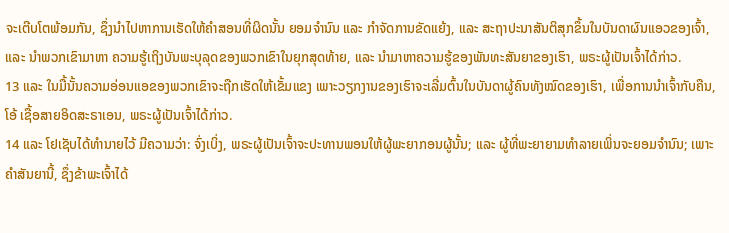ຈະເຕີບໂຕພ້ອມກັນ, ຊຶ່ງນຳໄປຫາການເຮັດໃຫ້ຄຳສອນທີ່ຜິດນັ້ນ ຍອມຈຳນົນ ແລະ ກຳຈັດການຂັດແຍ້ງ, ແລະ ສະຖາປະນາສັນຕິສຸກຂຶ້ນໃນບັນດາຜົນແອວຂອງເຈົ້າ, ແລະ ນຳພວກເຂົາມາຫາ ຄວາມຮູ້ເຖິງບັນພະບຸລຸດຂອງພວກເຂົາໃນຍຸກສຸດທ້າຍ, ແລະ ນຳມາຫາຄວາມຮູ້ຂອງພັນທະສັນຍາຂອງເຮົາ, ພຣະຜູ້ເປັນເຈົ້າໄດ້ກ່າວ.
13 ແລະ ໃນມື້ນັ້ນຄວາມອ່ອນແອຂອງພວກເຂົາຈະຖືກເຮັດໃຫ້ເຂັ້ມແຂງ ເພາະວຽກງານຂອງເຮົາຈະເລີ່ມຕົ້ນໃນບັນດາຜູ້ຄົນທັງໝົດຂອງເຮົາ, ເພື່ອການນຳເຈົ້າກັບຄືນ, ໂອ້ ເຊື້ອສາຍອິດສະຣາເອນ, ພຣະຜູ້ເປັນເຈົ້າໄດ້ກ່າວ.
14 ແລະ ໂຢເຊັບໄດ້ທຳນາຍໄວ້ ມີຄວາມວ່າ: ຈົ່ງເບິ່ງ, ພຣະຜູ້ເປັນເຈົ້າຈະປະທານພອນໃຫ້ຜູ້ພະຍາກອນຜູ້ນັ້ນ; ແລະ ຜູ້ທີ່ພະຍາຍາມທຳລາຍເພິ່ນຈະຍອມຈຳນົນ; ເພາະຄຳສັນຍານີ້, ຊຶ່ງຂ້າພະເຈົ້າໄດ້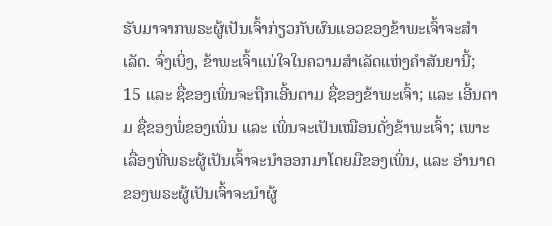ຮັບມາຈາກພຣະຜູ້ເປັນເຈົ້າກ່ຽວກັບຜົນແອວຂອງຂ້າພະເຈົ້າຈະສຳເລັດ. ຈົ່ງເບິ່ງ, ຂ້າພະເຈົ້າແນ່ໃຈໃນຄວາມສຳເລັດແຫ່ງຄຳສັນຍານີ້;
15 ແລະ ຊື່ຂອງເພິ່ນຈະຖືກເອີ້ນຕາມ ຊື່ຂອງຂ້າພະເຈົ້າ; ແລະ ເອີ້ນຕາມ ຊື່ຂອງພໍ່ຂອງເພິ່ນ ແລະ ເພິ່ນຈະເປັນເໝືອນດັ່ງຂ້າພະເຈົ້າ; ເພາະເລື່ອງທີ່ພຣະຜູ້ເປັນເຈົ້າຈະນຳອອກມາໂດຍມືຂອງເພິ່ນ, ແລະ ອຳນາດຂອງພຣະຜູ້ເປັນເຈົ້າຈະນຳຜູ້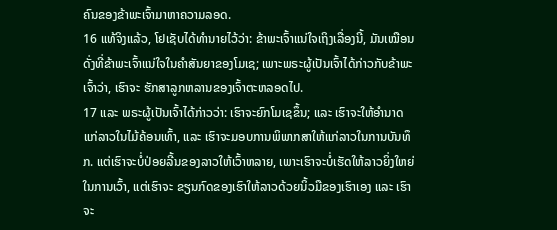ຄົນຂອງຂ້າພະເຈົ້າມາຫາຄວາມລອດ.
16 ແທ້ຈິງແລ້ວ, ໂຢເຊັບໄດ້ທຳນາຍໄວ້ວ່າ: ຂ້າພະເຈົ້າແນ່ໃຈເຖິງເລື່ອງນີ້, ມັນເໝືອນດັ່ງທີ່ຂ້າພະເຈົ້າແນ່ໃຈໃນຄຳສັນຍາຂອງໂມເຊ; ເພາະພຣະຜູ້ເປັນເຈົ້າໄດ້ກ່າວກັບຂ້າພະເຈົ້າວ່າ, ເຮົາຈະ ຮັກສາລູກຫລານຂອງເຈົ້າຕະຫລອດໄປ.
17 ແລະ ພຣະຜູ້ເປັນເຈົ້າໄດ້ກ່າວວ່າ: ເຮົາຈະຍົກໂມເຊຂຶ້ນ; ແລະ ເຮົາຈະໃຫ້ອຳນາດແກ່ລາວໃນໄມ້ຄ້ອນເທົ້າ, ແລະ ເຮົາຈະມອບການພິພາກສາໃຫ້ແກ່ລາວໃນການບັນທຶກ. ແຕ່ເຮົາຈະບໍ່ປ່ອຍລີ້ນຂອງລາວໃຫ້ເວົ້າຫລາຍ, ເພາະເຮົາຈະບໍ່ເຮັດໃຫ້ລາວຍິ່ງໃຫຍ່ໃນການເວົ້າ, ແຕ່ເຮົາຈະ ຂຽນກົດຂອງເຮົາໃຫ້ລາວດ້ວຍນິ້ວມືຂອງເຮົາເອງ ແລະ ເຮົາຈະ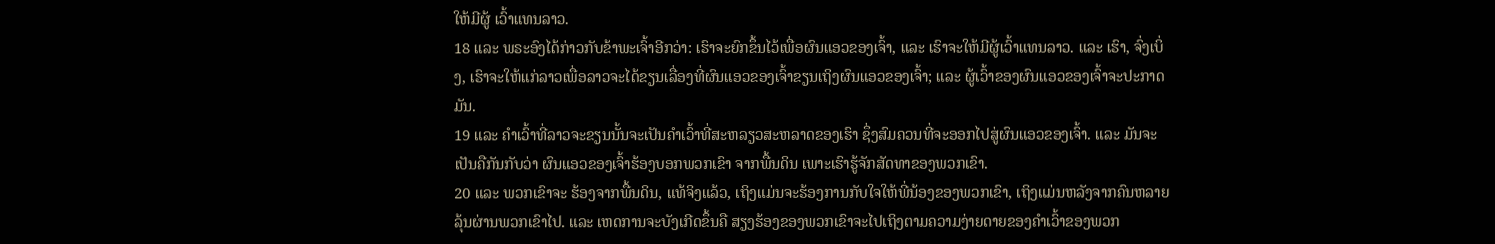ໃຫ້ມີຜູ້ ເວົ້າແທນລາວ.
18 ແລະ ພຣະອົງໄດ້ກ່າວກັບຂ້າພະເຈົ້າອີກວ່າ: ເຮົາຈະຍົກຂຶ້ນໄວ້ເພື່ອຜົນແອວຂອງເຈົ້າ, ແລະ ເຮົາຈະໃຫ້ມີຜູ້ເວົ້າແທນລາວ. ແລະ ເຮົາ, ຈົ່ງເບິ່ງ, ເຮົາຈະໃຫ້ແກ່ລາວເພື່ອລາວຈະໄດ້ຂຽນເລື່ອງທີ່ຜົນແອວຂອງເຈົ້າຂຽນເຖິງຜົນແອວຂອງເຈົ້າ; ແລະ ຜູ້ເວົ້າຂອງຜົນແອວຂອງເຈົ້າຈະປະກາດມັນ.
19 ແລະ ຄຳເວົ້າທີ່ລາວຈະຂຽນນັ້ນຈະເປັນຄຳເວົ້າທີ່ສະຫລຽວສະຫລາດຂອງເຮົາ ຊຶ່ງສົມຄວນທີ່ຈະອອກໄປສູ່ຜົນແອວຂອງເຈົ້າ. ແລະ ມັນຈະເປັນຄືກັນກັບວ່າ ຜົນແອວຂອງເຈົ້າຮ້ອງບອກພວກເຂົາ ຈາກພື້ນດິນ ເພາະເຮົາຮູ້ຈັກສັດທາຂອງພວກເຂົາ.
20 ແລະ ພວກເຂົາຈະ ຮ້ອງຈາກພື້ນດິນ, ແທ້ຈິງແລ້ວ, ເຖິງແມ່ນຈະຮ້ອງການກັບໃຈໃຫ້ພີ່ນ້ອງຂອງພວກເຂົາ, ເຖິງແມ່ນຫລັງຈາກຄົນຫລາຍລຸ້ນຜ່ານພວກເຂົາໄປ. ແລະ ເຫດການຈະບັງເກີດຂຶ້ນຄື ສຽງຮ້ອງຂອງພວກເຂົາຈະໄປເຖິງຕາມຄວາມງ່າຍດາຍຂອງຄຳເວົ້າຂອງພວກ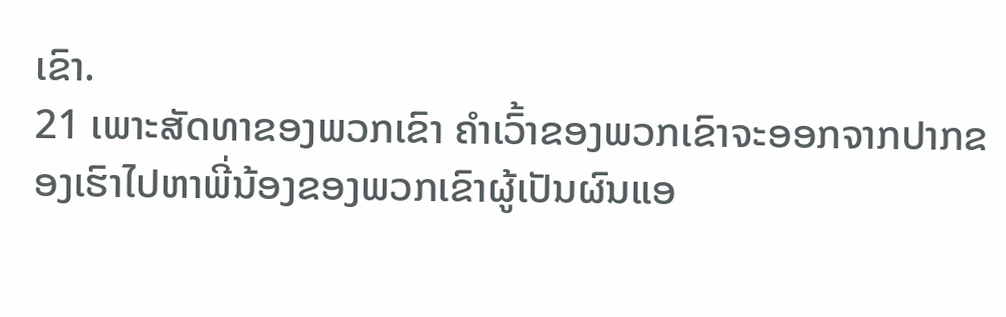ເຂົາ.
21 ເພາະສັດທາຂອງພວກເຂົາ ຄຳເວົ້າຂອງພວກເຂົາຈະອອກຈາກປາກຂອງເຮົາໄປຫາພີ່ນ້ອງຂອງພວກເຂົາຜູ້ເປັນຜົນແອ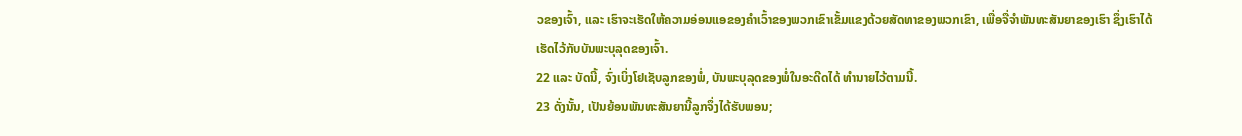ວຂອງເຈົ້າ, ແລະ ເຮົາຈະເຮັດໃຫ້ຄວາມອ່ອນແອຂອງຄຳເວົ້າຂອງພວກເຂົາເຂັ້ມແຂງດ້ວຍສັດທາຂອງພວກເຂົາ, ເພື່ອຈື່ຈຳພັນທະສັນຍາຂອງເຮົາ ຊຶ່ງເຮົາໄດ້ເຮັດໄວ້ກັບບັນພະບຸລຸດຂອງເຈົ້າ.
22 ແລະ ບັດນີ້, ຈົ່ງເບິ່ງໂຢເຊັບລູກຂອງພໍ່, ບັນພະບຸລຸດຂອງພໍ່ໃນອະດີດໄດ້ ທຳນາຍໄວ້ຕາມນີ້.
23 ດັ່ງນັ້ນ, ເປັນຍ້ອນພັນທະສັນຍານີ້ລູກຈຶ່ງໄດ້ຮັບພອນ;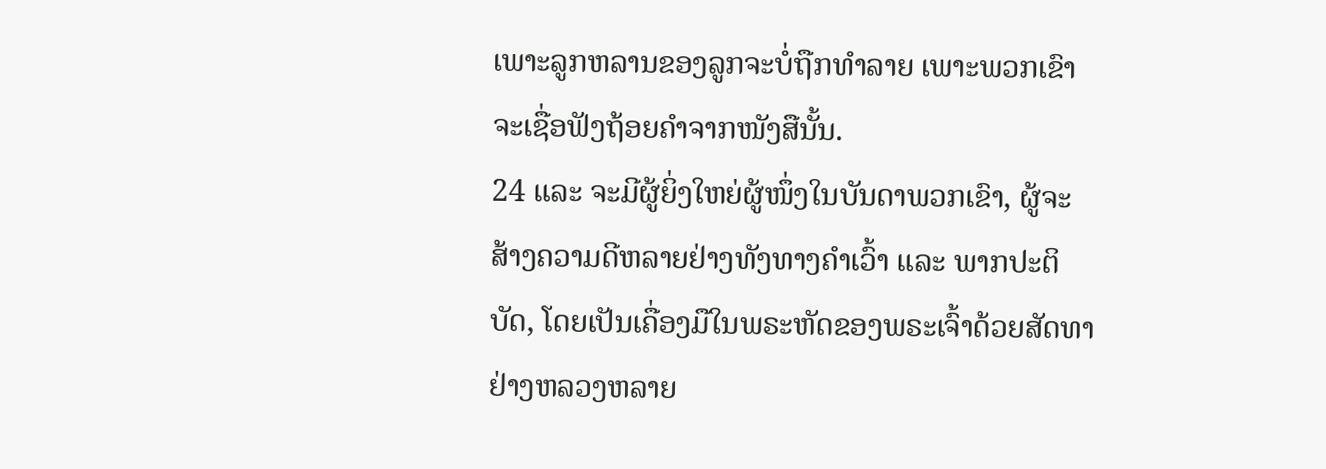ເພາະລູກຫລານຂອງລູກຈະບໍ່ຖືກທຳລາຍ ເພາະພວກເຂົາຈະເຊື່ອຟັງຖ້ອຍຄຳຈາກໜັງສືນັ້ນ.
24 ແລະ ຈະມີຜູ້ຍິ່ງໃຫຍ່ຜູ້ໜຶ່ງໃນບັນດາພວກເຂົາ, ຜູ້ຈະສ້າງຄວາມດີຫລາຍຢ່າງທັງທາງຄຳເວົ້າ ແລະ ພາກປະຕິບັດ, ໂດຍເປັນເຄື່ອງມືໃນພຣະຫັດຂອງພຣະເຈົ້າດ້ວຍສັດທາຢ່າງຫລວງຫລາຍ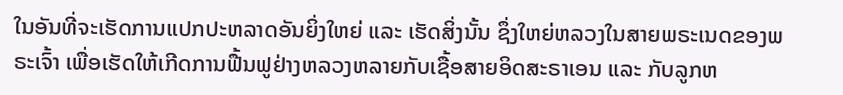ໃນອັນທີ່ຈະເຮັດການແປກປະຫລາດອັນຍິ່ງໃຫຍ່ ແລະ ເຮັດສິ່ງນັ້ນ ຊຶ່ງໃຫຍ່ຫລວງໃນສາຍພຣະເນດຂອງພຣະເຈົ້າ ເພື່ອເຮັດໃຫ້ເກີດການຟື້ນຟູຢ່າງຫລວງຫລາຍກັບເຊື້ອສາຍອິດສະຣາເອນ ແລະ ກັບລູກຫ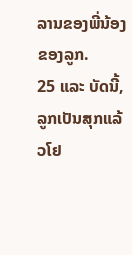ລານຂອງພີ່ນ້ອງຂອງລູກ.
25 ແລະ ບັດນີ້, ລູກເປັນສຸກແລ້ວໂຢ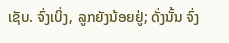ເຊັບ. ຈົ່ງເບິ່ງ, ລູກຍັງນ້ອຍຢູ່; ດັ່ງນັ້ນ ຈົ່ງ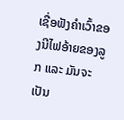ເຊື່ອຟັງຄຳເວົ້າຂອງນີໄຟອ້າຍຂອງລູກ ແລະ ມັນຈະເປັນ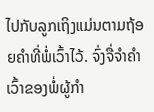ໄປກັບລູກເຖິງແມ່ນຕາມຖ້ອຍຄຳທີ່ພໍ່ເວົ້າໄວ້. ຈົ່ງຈື່ຈຳຄຳເວົ້າຂອງພໍ່ຜູ້ກຳ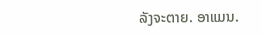ລັງຈະຕາຍ. ອາແມນ.